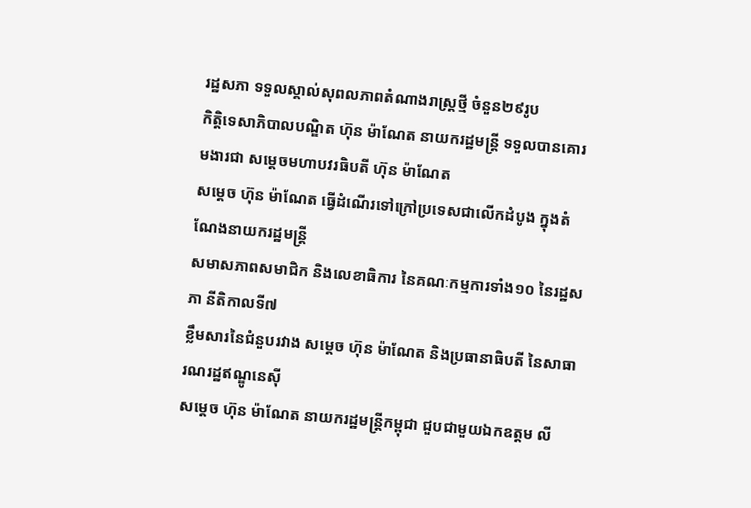រដ្ឋសភា ទទួលស្គាល់សុពលភាពតំណាងរាស្រ្ដថ្មី ចំនួន២៩រូប
កិត្តិទេសាភិបាលបណ្ឌិត ហ៊ុន ម៉ាណែត នាយករដ្ឋមន្រ្តី ទទួលបានគោរមងារជា សម្ដេចមហាបវរធិបតី ហ៊ុន ម៉ាណែត
សម្ដេច ហ៊ុន ម៉ាណែត ធ្វើដំណើរទៅក្រៅប្រទេសជាលើកដំបូង ក្នុងតំណែងនាយករដ្ឋមន្ត្រី
សមាសភាពសមាជិក និងលេខាធិការ នៃគណៈកម្មការទាំង១០ នៃរដ្ឋសភា នីតិកាលទី៧
ខ្លឹមសារនៃជំនួបរវាង សម្តេច ហ៊ុន ម៉ាណែត និងប្រធានាធិបតី នៃសាធារណរដ្ឋឥណ្ឌូនេស៊ី
សម្ដេច ហ៊ុន ម៉ាណែត នាយករដ្ឋមន្រ្តីកម្ពុជា ជួបជាមួយឯកឧត្តម លី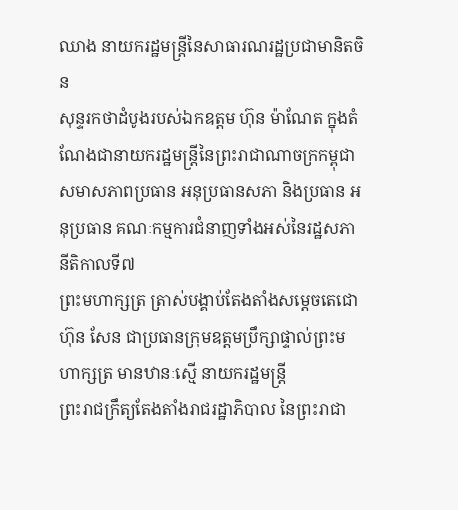ឈាង នាយករដ្ឋមន្ត្រីនៃសាធារណរដ្ឋប្រជាមានិតចិន
សុន្ទរកថាដំបូងរបស់ឯកឧត្តម ហ៊ុន ម៉ាណែត ក្នុងតំណែងជានាយករដ្ឋមន្ត្រីនៃព្រះរាជាណាចក្រកម្ពុជា
សមាសភាពប្រធាន អនុប្រធានសភា និងប្រធាន អនុប្រធាន គណៈកម្មការជំនាញទាំងអស់នៃរដ្ឋសភា នីតិកាលទី៧
ព្រះមហាក្សត្រ ត្រាស់បង្គាប់តែងតាំងសម្ដេចតេជោ ហ៊ុន សែន ជាប្រធានក្រុមឧត្តមប្រឹក្សាផ្ទាល់ព្រះមហាក្សត្រ មានឋានៈស្មើ នាយករដ្ឋមន្រ្តី
ព្រះរាជក្រឹត្យតែងតាំងរាជរដ្ឋាភិបាល នៃព្រះរាជា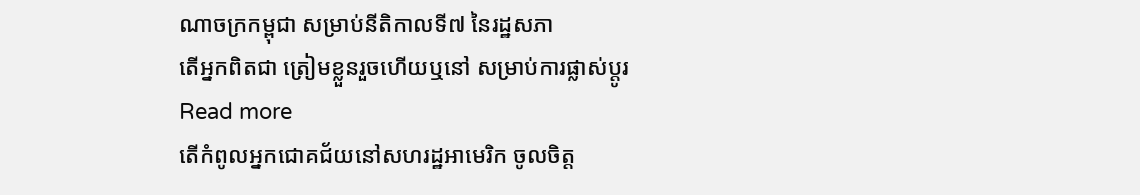ណាចក្រកម្ពុជា សម្រាប់នីតិកាលទី៧ នៃរដ្ឋសភា
តើអ្នកពិតជា ត្រៀមខ្លួនរួចហើយឬនៅ សម្រាប់ការផ្លាស់ប្តូរ
Read more
តើកំពូលអ្នកជោគជ័យនៅសហរដ្ឋអាមេរិក ចូលចិត្ត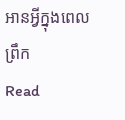អានអ្វីក្នុងពេលព្រឹក
Read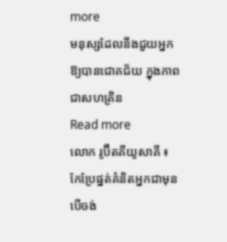more
មនុស្សដែលនឹងជួយអ្នក ឱ្យបានជោគជ័យ ក្នុងភាពជាសហគ្រិន
Read more
លោក រូប៊ឺតគីយូសាគី ៖ កែប្រែផ្នត់គំនិតអ្នកជាមុន បើចង់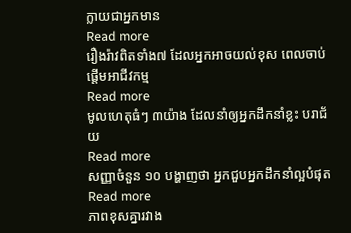ក្លាយជាអ្នកមាន
Read more
រឿងរ៉ាវពិតទាំង៧ ដែលអ្នកអាចយល់ខុស ពេលចាប់ផ្តើមអាជីវកម្ម
Read more
មូលហេតុធំៗ ៣យ៉ាង ដែលនាំឲ្យអ្នកដឹកនាំខ្លះ បរាជ័យ
Read more
សញ្ញាចំនួន ១០ បង្ហាញថា អ្នកជួបអ្នកដឹកនាំល្អបំផុត
Read more
ភាពខុសគ្នារវាង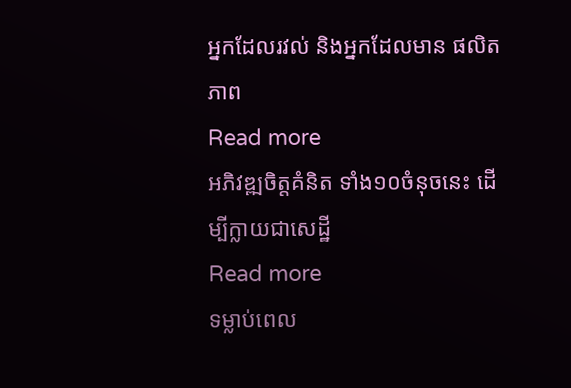អ្នកដែលរវល់ និងអ្នកដែលមាន ផលិតភាព
Read more
អភិវឌ្ឍចិត្តគំនិត ទាំង១០ចំនុចនេះ ដើម្បីក្លាយជាសេដ្ឋី
Read more
ទម្លាប់ពេល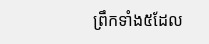ព្រឹកទាំង៥ដែល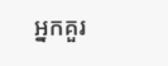អ្នកគួរ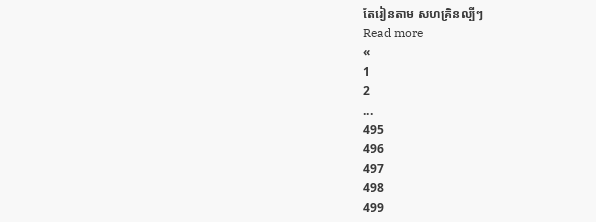តែរៀនតាម សហគ្រិនល្បីៗ
Read more
«
1
2
...
495
496
497
498
499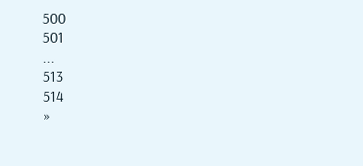500
501
...
513
514
»